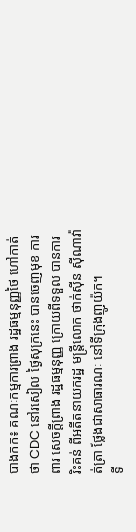បាងកក៖ គណៈកម្មការព្រាង រដ្ឋធម្មនុញ្ញថៃ ហៅកាត់ថា CDC នៅរសៀល ថ្ងៃសុក្រនេះ បានចេញមុខ ការពារ សេចក្ដីព្រាង រដ្ឋធម្មនុញ្ញ ក្រោយពីទទួល បានការរិះគន់ ពីអតីតនាយករដ្ឋ មន្រ្តីលោក ថាក់ស៊ីន ស៊ីណាវ៉ាត់ត្រា ថ្លែងជាសាធារណៈ នៅទីក្រុងញូយ៉ក។
ទី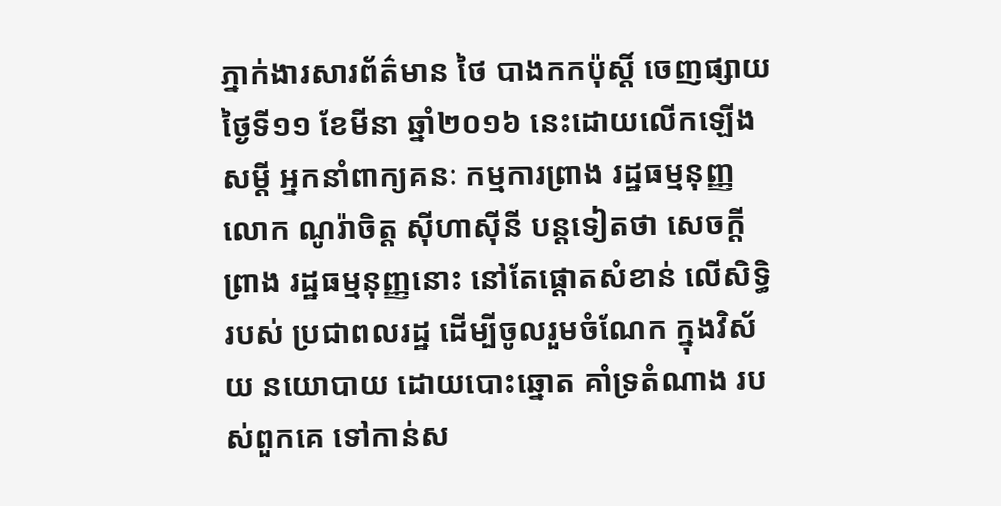ភ្នាក់ងារសារព័ត៌មាន ថៃ បាងកកប៉ុស្ដិ៍ ចេញផ្សាយថ្ងៃទី១១ ខែមីនា ឆ្នាំ២០១៦ នេះដោយលើកឡើង សម្ដី អ្នកនាំពាក្យគនៈ កម្មការព្រាង រដ្ឋធម្មនុញ្ញលោក ណូរ៉ាចិត្ត ស៊ីហាស៊ីនី បន្ដទៀតថា សេចក្ដីព្រាង រដ្ឋធម្មនុញ្ញនោះ នៅតែផ្ដោតសំខាន់ លើសិទ្ធិរបស់ ប្រជាពលរដ្ឋ ដើម្បីចូលរួមចំណែក ក្នុងវិស័យ នយោបាយ ដោយបោះឆ្នោត គាំទ្រតំណាង របស់ពួកគេ ទៅកាន់ស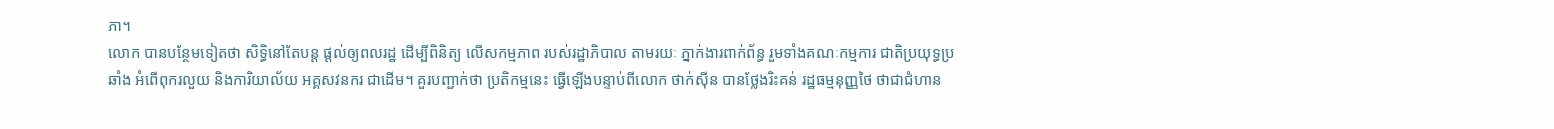ភា។
លោក បានបន្ថែមទៀតថា សិទ្ធិនៅតែបន្ដ ផ្ដល់ឲ្យពលរដ្ឋ ដើម្បីពិនិត្យ លើសកម្មភាព របស់រដ្ឋាភិបាល តាមរយៈ ភ្នាក់ងារពាក់ព័ន្ធ រួមទាំងគណៈកម្មការ ជាតិប្រយុទ្ធប្រឆាំង អំពើពុករលួយ និងការិយាល័យ អគ្គសវនករ ជាដើម។ គួរបញ្ជាក់ថា ប្រតិកម្មនេះ ធ្វើឡើងបន្ទាប់ពីលោក ថាក់ស៊ីន បានថ្លែងរិះគន់ រដ្ឋធម្មនុញ្ញថៃ ថាជាជំហាន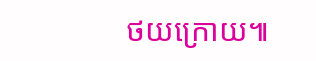ថយក្រោយ៕